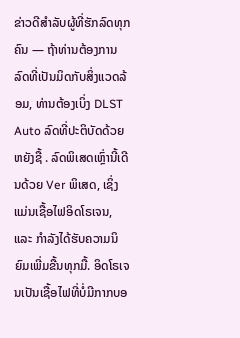ຂ່າວດີສໍາລັບຜູ້ທີ່ຮັກລົດທຸກຄົນ — ຖ້າທ່ານຕ້ອງການລົດທີ່ເປັນມິດກັບສິ່ງແວດລ້ອມ, ທ່ານຕ້ອງເບິ່ງ DLST Auto ລົດທີ່ປະຕິບັດດ້ວຍຫຍັງຊື້ . ລົດພິເສດເຫຼົ່ານີ້ເດີນດ້ວຍ Ver ພິເສດ, ເຊິ່ງແມ່ນເຊື້ອໄຟອິດໂຣເຈນ, ແລະ ກຳລັງໄດ້ຮັບຄວາມນິຍົມເພີ່ມຂື້ນທຸກມື້. ອິດໂຣເຈນເປັນເຊື້ອໄຟທີ່ບໍ່ມີກາກບອ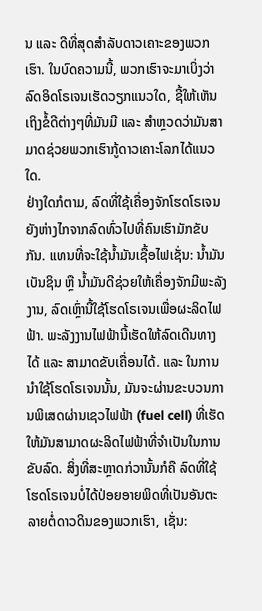ນ ແລະ ດີທີ່ສຸດສຳລັບດາວເຄາະຂອງພວກເຮົາ. ໃນບົດຄວາມນີ້, ພວກເຮົາຈະມາເບິ່ງວ່າລົດອິດໂຣເຈນເຮັດວຽກແນວໃດ, ຊີ້ໃຫ້ເຫັນເຖິງຂໍ້ດີຕ່າງໆທີ່ມັນມີ ແລະ ສຳຫຼວດວ່າມັນສາມາດຊ່ວຍພວກເຮົາກູ້ດາວເຄາະໂລກໄດ້ແນວໃດ.
ຢ່າງໃດກໍຕາມ, ລົດທີ່ໃຊ້ເຄື່ອງຈັກໂຮດໂຣເຈນຍັງຫ່າງໄກຈາກລົດທົ່ວໄປທີ່ຄົນເຮົາມັກຂັບກັນ. ແທນທີ່ຈະໃຊ້ນ້ຳມັນເຊື້ອໄຟເຊັ່ນ: ນ້ຳມັນເບັນຊິນ ຫຼື ນ້ຳມັນດີຊ່ວຍໃຫ້ເຄື່ອງຈັກມີພະລັງງານ, ລົດເຫຼົ່ານີ້ໃຊ້ໂຮດໂຣເຈນເພື່ອຜະລິດໄຟຟ້າ. ພະລັງງານໄຟຟ້ານີ້ເຮັດໃຫ້ລົດເດີນທາງໄດ້ ແລະ ສາມາດຂັບເຄື່ອນໄດ້. ແລະ ໃນການນຳໃຊ້ໂຮດໂຣເຈນນັ້ນ, ມັນຈະຜ່ານຂະບວນການພິເສດຜ່ານເຊວໄຟຟ້າ (fuel cell) ທີ່ເຮັດໃຫ້ມັນສາມາດຜະລິດໄຟຟ້າທີ່ຈຳເປັນໃນການຂັບລົດ. ສິ່ງທີ່ສະຫຼາດກ່ວານັ້ນກໍຄື ລົດທີ່ໃຊ້ໂຮດໂຣເຈນບໍ່ໄດ້ປ່ອຍອາຍພິດທີ່ເປັນອັນຕະລາຍຕໍ່ດາວດິນຂອງພວກເຮົາ, ເຊັ່ນ: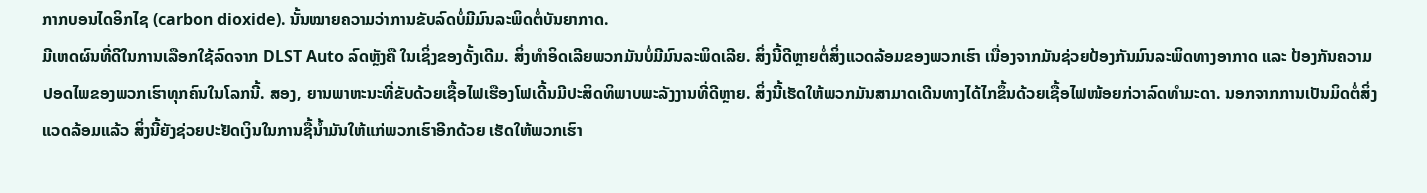ກາກບອນໄດອິກໄຊ (carbon dioxide). ນັ້ນໝາຍຄວາມວ່າການຂັບລົດບໍ່ມີມົນລະພິດຕໍ່ບັນຍາກາດ.
ມີເຫດຜົນທີ່ດີໃນການເລືອກໃຊ້ລົດຈາກ DLST Auto ລົດຫຼັງຄື ໃນເຊິ່ງຂອງດັ້ງເດີມ. ສິ່ງທຳອິດເລີຍພວກມັນບໍ່ມີມົນລະພິດເລີຍ. ສິ່ງນີ້ດີຫຼາຍຕໍ່ສິ່ງແວດລ້ອມຂອງພວກເຮົາ ເນື່ອງຈາກມັນຊ່ວຍປ້ອງກັນມົນລະພິດທາງອາກາດ ແລະ ປ້ອງກັນຄວາມປອດໄພຂອງພວກເຮົາທຸກຄົນໃນໂລກນີ້. ສອງ, ຍານພາຫະນະທີ່ຂັບດ້ວຍເຊື້ອໄຟເຮືອງໂຟເດີ້ນມີປະສິດທິພາບພະລັງງານທີ່ດີຫຼາຍ. ສິ່ງນີ້ເຮັດໃຫ້ພວກມັນສາມາດເດີນທາງໄດ້ໄກຂຶ້ນດ້ວຍເຊື້ອໄຟໜ້ອຍກ່ວາລົດທຳມະດາ. ນອກຈາກການເປັນມິດຕໍ່ສິ່ງແວດລ້ອມແລ້ວ ສິ່ງນີ້ຍັງຊ່ວຍປະຢັດເງິນໃນການຊື້ນ້ຳມັນໃຫ້ແກ່ພວກເຮົາອີກດ້ວຍ ເຮັດໃຫ້ພວກເຮົາ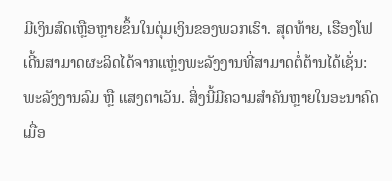ມີເງິນສົດເຫຼືອຫຼາຍຂຶ້ນໃນຕຸ່ມເງິນຂອງພວກເຮົາ. ສຸດທ້າຍ, ເຮືອງໂຟເດີ້ນສາມາດຜະລິດໄດ້ຈາກແຫຼ່ງພະລັງງານທີ່ສາມາດຕໍ່ຕ້ານໄດ້ເຊັ່ນ: ພະລັງງານລົມ ຫຼື ແສງຕາເວັນ. ສິ່ງນີ້ມີຄວາມສຳຄັນຫຼາຍໃນອະນາຄົດເມື່ອ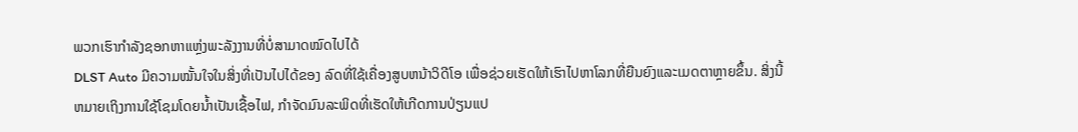ພວກເຮົາກຳລັງຊອກຫາແຫຼ່ງພະລັງງານທີ່ບໍ່ສາມາດໝົດໄປໄດ້
DLST Auto ມີຄວາມໝັ້ນໃຈໃນສິ່ງທີ່ເປັນໄປໄດ້ຂອງ ລົດທີ່ໃຊ້ເຄື່ອງສູບຫນ້າວິດີໂອ ເພື່ອຊ່ວຍເຮັດໃຫ້ເຮົາໄປຫາໂລກທີ່ຍືນຍົງແລະເມດຕາຫຼາຍຂຶ້ນ. ສິ່ງນີ້ຫມາຍເຖິງການໃຊ້ໂຊມໂດຍນໍ້າເປັນເຊື້ອໄຟ, ກໍາຈັດມົນລະພິດທີ່ເຮັດໃຫ້ເກີດການປ່ຽນແປ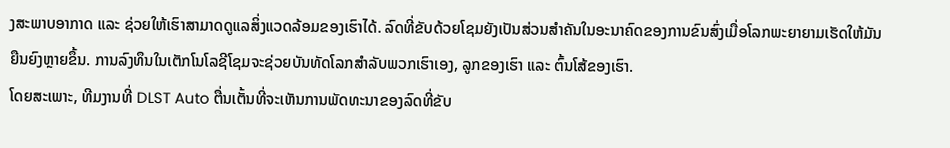ງສະພາບອາກາດ ແລະ ຊ່ວຍໃຫ້ເຮົາສາມາດດູແລສິ່ງແວດລ້ອມຂອງເຮົາໄດ້. ລົດທີ່ຂັບດ້ວຍໂຊມຍັງເປັນສ່ວນສໍາຄັນໃນອະນາຄົດຂອງການຂົນສົ່ງເມື່ອໂລກພະຍາຍາມເຮັດໃຫ້ມັນຍືນຍົງຫຼາຍຂຶ້ນ. ການລົງທຶນໃນເຕັກໂນໂລຊີໂຊມຈະຊ່ວຍບັນທັດໂລກສໍາລັບພວກເຮົາເອງ, ລູກຂອງເຮົາ ແລະ ຕົ້ນໂສ້ຂອງເຮົາ.
ໂດຍສະເພາະ, ທີມງານທີ່ DLST Auto ຕື່ນເຕັ້ນທີ່ຈະເຫັນການພັດທະນາຂອງລົດທີ່ຂັບ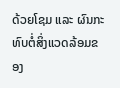ດ້ວຍໂຊມ ແລະ ຜົນກະທົບຕໍ່ສິ່ງແວດລ້ອມຂອງ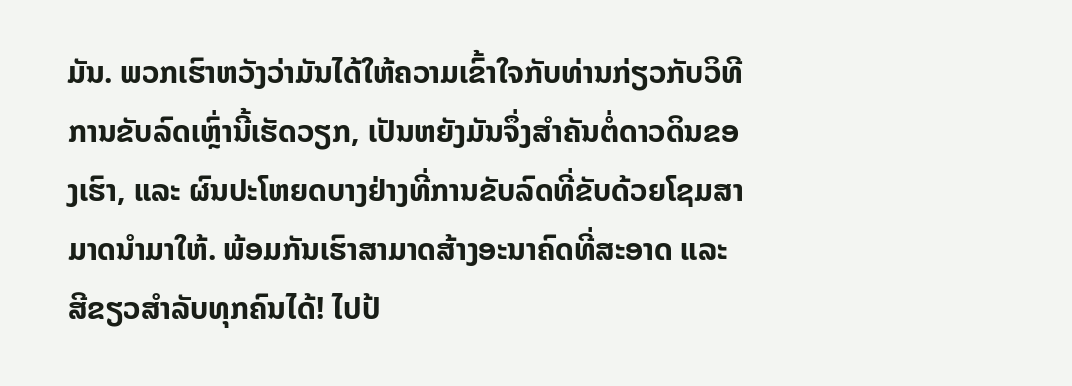ມັນ. ພວກເຮົາຫວັງວ່າມັນໄດ້ໃຫ້ຄວາມເຂົ້າໃຈກັບທ່ານກ່ຽວກັບວິທີການຂັບລົດເຫຼົ່ານີ້ເຮັດວຽກ, ເປັນຫຍັງມັນຈຶ່ງສໍາຄັນຕໍ່ດາວດິນຂອງເຮົາ, ແລະ ຜົນປະໂຫຍດບາງຢ່າງທີ່ການຂັບລົດທີ່ຂັບດ້ວຍໂຊມສາມາດນໍາມາໃຫ້. ພ້ອມກັນເຮົາສາມາດສ້າງອະນາຄົດທີ່ສະອາດ ແລະ ສີຂຽວສໍາລັບທຸກຄົນໄດ້! ໄປປ້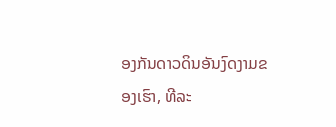ອງກັນດາວດິນອັນງົດງາມຂອງເຮົາ, ທີລະ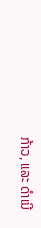ກ້າວ, ແລະ ດໍາເນີ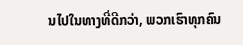ນໄປໃນທາງທີ່ດີກວ່າ, ພວກເຮົາທຸກຄົນ